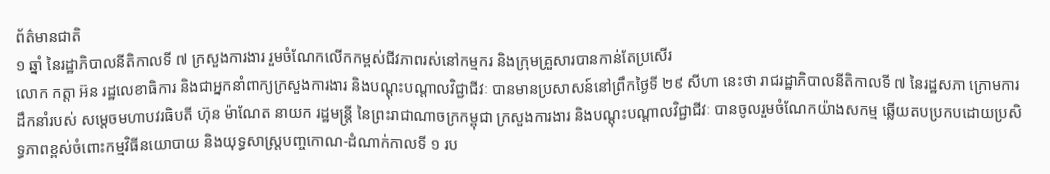ព័ត៌មានជាតិ
១ ឆ្នាំ នៃរដ្ឋាភិបាលនីតិកាលទី ៧ ក្រសួងការងារ រួមចំណែកលើកកម្ពស់ជីវភាពរស់នៅកម្មករ និងក្រុមគ្រួសារបានកាន់តែប្រសើរ
លោក កត្តា អ៊ន រដ្ឋលេខាធិការ និងជាអ្នកនាំពាក្យក្រសួងការងារ និងបណ្តុះបណ្តាលវិជ្ជាជីវៈ បានមានប្រសាសន៍នៅព្រឹកថ្ងៃទី ២៩ សីហា នេះថា រាជរដ្ឋាភិបាលនីតិកាលទី ៧ នៃរដ្ឋសភា ក្រោមការដឹកនាំរបស់ សម្តេចមហាបវរធិបតី ហ៊ុន ម៉ាណែត នាយក រដ្ឋមន្ត្រី នៃព្រះរាជាណាចក្រកម្ពុជា ក្រសួងការងារ និងបណ្តុះបណ្តាលវិជ្ជាជីវៈ បានចូលរួមចំណែកយ៉ាងសកម្ម ឆ្លើយតបប្រកបដោយប្រសិទ្ធភាពខ្ពស់ចំពោះកម្មវិធីនយោបាយ និងយុទ្ធសាស្ត្របញ្ចកោណ-ដំណាក់កាលទី ១ រប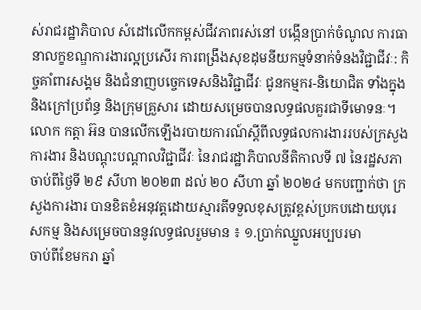ស់រាជរដ្ឋាភិបាល សំដៅលើកកម្ពស់ជីវភាពរស់នៅ បង្កើនប្រាក់ចំណូល ការធានាលក្ខខណ្ឌការងារល្អប្រសើរ ការពង្រឹងសុខដុមនីយកម្មទំនាក់ទំនងវិជ្ជាជីវៈ: កិច្ចគាំពារសង្គម និងជំនាញបច្ចេកទេសនិងវិជ្ជាជីវៈ ជូនកម្មករ-និយោជិត ទាំងក្នុង និងក្រៅប្រព័ន្ធ និងក្រុមគ្រួសារ ដោយសម្រេចបានលទ្ធផលគួរជាទីមោទនៈ។
លោក កត្តា អ៊ន បានលើកឡើងរបាយការណ៍ស្តីពីលទ្ធផលការងាររបស់ក្រសួងការងារ និងបណ្តុះបណ្តាលវិជ្ជាជីវៈ នៃរាជរដ្ឋាភិបាលនីតិកាលទី ៧ នៃរដ្ឋសភា ចាប់ពីថ្ងៃទី ២៩ សីហា ២០២៣ ដល់ ២០ សីហា ឆ្នាំ ២០២៤ មកបញ្ជាក់ថា ក្រសួងការងារ បានខិតខំអនុវត្តដោយស្មារតីទទួលខុសត្រូវខ្ពស់ប្រកបដោយបុរេសកម្ម និងសម្រេចបាននូវលទ្ធផលរួមមាន ៖ ១.ប្រាក់ឈ្នួលអប្បបរមា
ចាប់ពីខែមករា ឆ្នាំ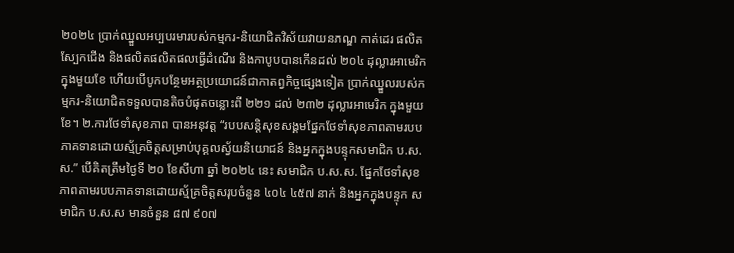២០២៤ ប្រាក់ឈ្នួលអប្បបរមារបស់កម្មករ-និយោជិតវិស័យវាយនភណ្ឌ កាត់ដេរ ផលិតស្បែកជើង និងផលិតផលិតផលធ្វើដំណើរ និងកាបូបបានកើនដល់ ២០៤ ដុល្លារអាមេរិក ក្នុងមួយខែ ហើយបើបូកបន្ថែមអត្ថប្រយោជន៍ជាកាតព្វកិច្ចផ្សេងទៀត ប្រាក់ឈ្នួលរបស់កម្មករ-និយោជិតទទួលបានតិចបំផុតចន្លោះពី ២២១ ដល់ ២៣២ ដុល្លារអាមេរិក ក្នុងមួយខែ។ ២.ការថែទាំសុខភាព បានអនុវត្ត “របបសន្តិសុខសង្គមផ្នែកថែទាំសុខភាពតាមរបបភាគទានដោយស្ម័គ្រចិត្តសម្រាប់បុគ្គលស្វ័យនិយោជន៍ និងអ្នកក្នុងបន្ទុកសមាជិក ប.ស.ស.” បើគិតត្រឹមថ្ងៃទី ២០ ខែសីហា ឆ្នាំ ២០២៤ នេះ សមាជិក ប.ស.ស. ផ្នែកថែទាំសុខភាពតាមរបបភាគទានដោយស្ម័គ្រចិត្តសរុបចំនួន ៤០៤ ៤៥៧ នាក់ និងអ្នកក្នុងបន្ទុក សមាជិក ប.ស.ស មានចំនួន ៨៧ ៩០៧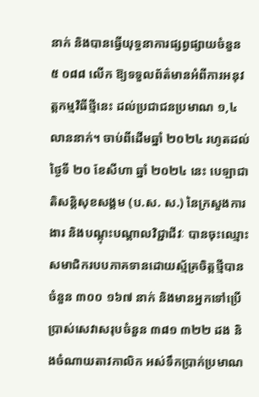នាក់ និងបានធ្វើយុទ្ធនាការផ្សព្វផ្សាយចំនួន ៥ ០៨៨ លើក ឱ្យទទួលព័ត៌មានអំពីការអនុវត្តកម្មវិធីថ្មីនេះ ដល់ប្រជាជនប្រមាណ ១,៤ លាននាក់។ ចាប់ពីដើមឆ្នាំ ២០២៤ រហូតដល់ថ្ងៃទី ២០ ខែសីហា ឆ្នាំ ២០២៤ នេះ បេឡាជាតិសន្តិសុខសង្គម (ប.ស. ស.) នៃក្រសួងការងារ និងបណ្តុះបណ្តាលវិជ្ជាជីវៈ បានចុះឈ្មោះសមាជិករបបភាគទានដោយស្ម័គ្រចិត្តថ្មីបាន ចំនួន ៣០០ ១៦៧ នាក់ និងមានអ្នកទៅប្រើប្រាស់សេវាសរុបចំនួន ៣៨១ ៣២២ ដង និងចំណាយតាវកាលិក អស់ទឹកប្រាក់ប្រមាណ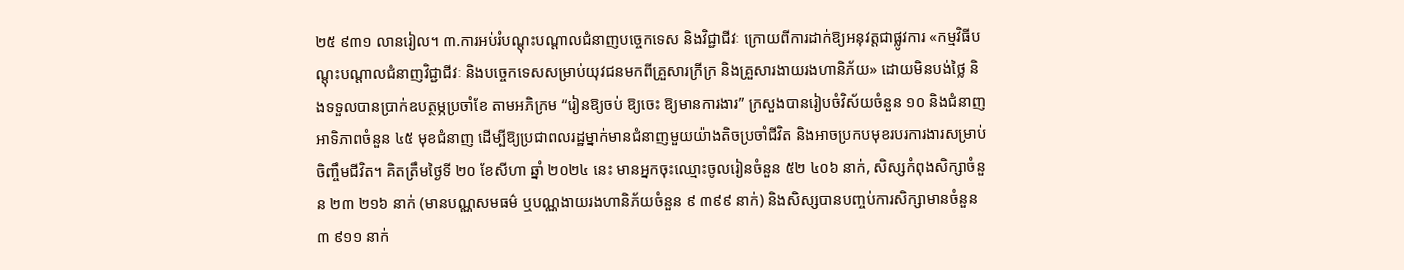២៥ ៩៣១ លានរៀល។ ៣.ការអប់រំបណ្តុះបណ្តាលជំនាញបច្ចេកទេស និងវិជ្ជាជីវៈ ក្រោយពីការដាក់ឱ្យអនុវត្តជាផ្លូវការ «កម្មវិធីបណ្តុះបណ្តាលជំនាញវិជ្ជាជីវៈ និងបច្ចេកទេសសម្រាប់យុវជនមកពីគ្រួសារក្រីក្រ និងគ្រួសារងាយរងហានិភ័យ» ដោយមិនបង់ថ្លៃ និងទទួលបានប្រាក់ឧបត្ថម្ភប្រចាំខែ តាមអភិក្រម “រៀនឱ្យចប់ ឱ្យចេះ ឱ្យមានការងារ” ក្រសួងបានរៀបចំវិស័យចំនួន ១០ និងជំនាញអាទិភាពចំនួន ៤៥ មុខជំនាញ ដើម្បីឱ្យប្រជាពលរដ្ឋម្នាក់មានជំនាញមួយយ៉ាងតិចប្រចាំជីវិត និងអាចប្រកបមុខរបរការងារសម្រាប់ចិញ្ចឹមជីវិត។ គិតត្រឹមថ្ងៃទី ២០ ខែសីហា ឆ្នាំ ២០២៤ នេះ មានអ្នកចុះឈ្មោះចូលរៀនចំនួន ៥២ ៤០៦ នាក់, សិស្សកំពុងសិក្សាចំនួន ២៣ ២១៦ នាក់ (មានបណ្ណសមធម៌ ឬបណ្ណងាយរងហានិភ័យចំនួន ៩ ៣៩៩ នាក់) និងសិស្សបានបញ្ចប់ការសិក្សាមានចំនួន ៣ ៩១១ នាក់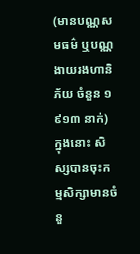(មានបណ្ណសមធម៌ ឬបណ្ណងាយរងហានិភ័យ ចំនួន ១ ៩១៣ នាក់) ក្នុងនោះ សិស្សបានចុះកម្មសិក្សាមានចំនួ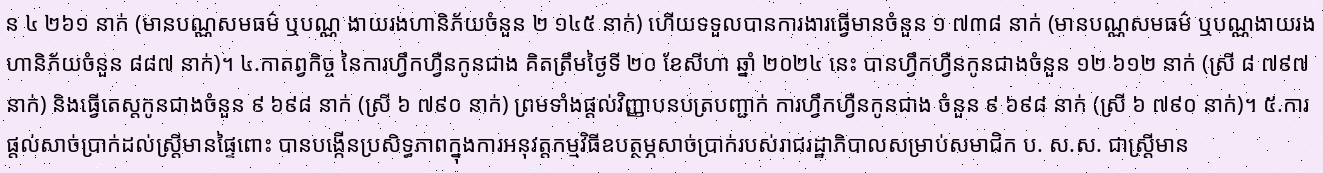ន ៤ ២៦១ នាក់ (មានបណ្ណសមធម៌ ឬបណ្ណ ងាយរងហានិភ័យចំនួន ២ ១៤៥ នាក់) ហើយទទួលបានការងារធ្វើមានចំនួន ១ ៧៣៨ នាក់ (មានបណ្ណសមធម៌ ឬបណ្ណងាយរងហានិភ័យចំនួន ៨៨៧ នាក់)។ ៤.កាតព្វកិច្ច នៃការហ្វឹកហ្វឺនកូនជាង គិតត្រឹមថ្ងៃទី ២០ ខែសីហា ឆ្នាំ ២០២៤ នេះ បានហ្វឹកហ្វឺនកូនជាងចំនួន ១២ ៦១២ នាក់ (ស្រី ៨ ៧៩៧ នាក់) និងធ្វើតេស្តកូនជាងចំនួន ៩ ៦៩៨ នាក់ (ស្រី ៦ ៧៩០ នាក់) ព្រមទាំងផ្តល់វិញ្ញាបនបត្របញ្ជាក់ ការហ្វឹកហ្វឺនកូនជាង ចំនួន ៩ ៦៩៨ នាក់ (ស្រី ៦ ៧៩០ នាក់)។ ៥.ការផ្តល់សាច់ប្រាក់ដល់ស្ត្រីមានផ្ទៃពោះ បានបង្កើនប្រសិទ្ធភាពក្នុងការអនុវត្តកម្មវិធីឧបត្ថម្ភសាច់ប្រាក់របស់រាជរដ្ឋាភិបាលសម្រាប់សមាជិក ប. ស.ស. ជាស្ត្រីមាន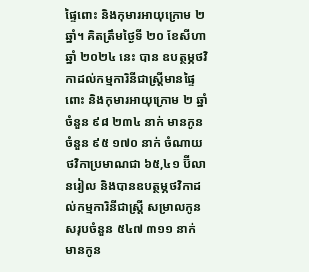ផ្ទៃពោះ និងកុមារអាយុក្រោម ២ ឆ្នាំ។ គិតត្រឹមថ្ងៃទី ២០ ខែសីហា ឆ្នាំ ២០២៤ នេះ បាន ឧបត្ថម្ភថវិកាដល់កម្មការិនីជាស្ត្រីមានផ្ទៃពោះ និងកុមារអាយុក្រោម ២ ឆ្នាំ ចំនួន ៩៨ ២៣៤ នាក់ មានកូនចំនួន ៩៥ ១៧០ នាក់ ចំណាយថវិកាប្រមាណជា ៦៥,៤១ ប៊ីលានរៀល និងបានឧបត្ថម្ភថវិកាដល់កម្មការិនីជាស្ត្រី សម្រាលកូនសរុបចំនួន ៥៤៧ ៣១១ នាក់ មានកូន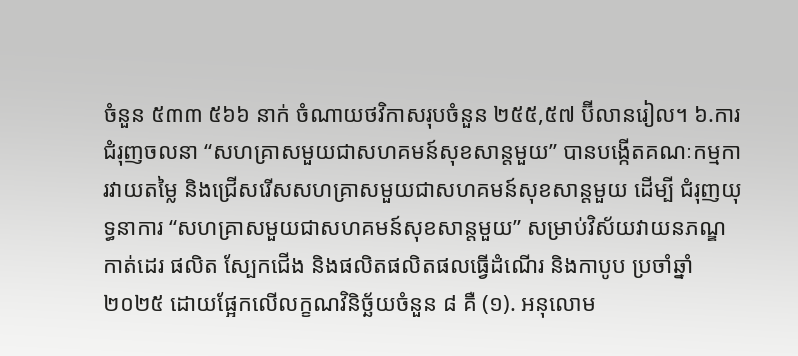ចំនួន ៥៣៣ ៥៦៦ នាក់ ចំណាយថវិកាសរុបចំនួន ២៥៥,៥៧ ប៊ីលានរៀល។ ៦.ការជំរុញចលនា “សហគ្រាសមួយជាសហគមន៍សុខសាន្តមួយ” បានបង្កើតគណៈកម្មការវាយតម្លៃ និងជ្រើសរើសសហគ្រាសមួយជាសហគមន៍សុខសាន្តមួយ ដើម្បី ជំរុញយុទ្ធនាការ “សហគ្រាសមួយជាសហគមន៍សុខសាន្តមួយ” សម្រាប់វិស័យវាយនភណ្ឌ កាត់ដេរ ផលិត ស្បែកជើង និងផលិតផលិតផលធ្វើដំណើរ និងកាបូប ប្រចាំឆ្នាំ ២០២៥ ដោយផ្អែកលើលក្ខណវិនិច្ឆ័យចំនួន ៨ គឺ (១). អនុលោម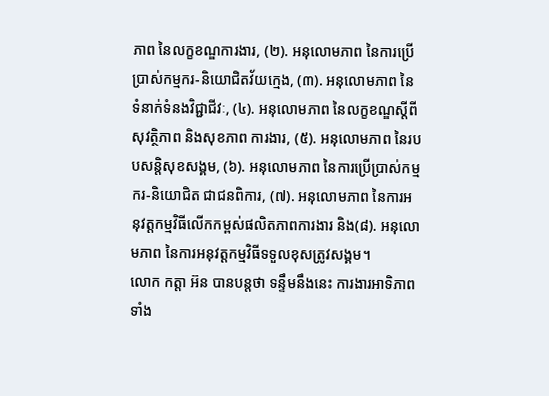ភាព នៃលក្ខខណ្ឌការងារ, (២). អនុលោមភាព នៃការប្រើប្រាស់កម្មករ-និយោជិតវ័យក្មេង, (៣). អនុលោមភាព នៃទំនាក់ទំនងវិជ្ជាជីវៈ, (៤). អនុលោមភាព នៃលក្ខខណ្ឌស្តីពីសុវត្ថិភាព និងសុខភាព ការងារ, (៥). អនុលោមភាព នៃរបបសន្តិសុខសង្គម, (៦). អនុលោមភាព នៃការប្រើប្រាស់កម្មករ-និយោជិត ជាជនពិការ, (៧). អនុលោមភាព នៃការអនុវត្តកម្មវិធីលើកកម្ពស់ផលិតភាពការងារ និង(៨). អនុលោមភាព នៃការអនុវត្តកម្មវិធីទទួលខុសត្រូវសង្គម។
លោក កត្តា អ៊ន បានបន្តថា ទន្ទឹមនឹងនេះ ការងារអាទិភាពទាំង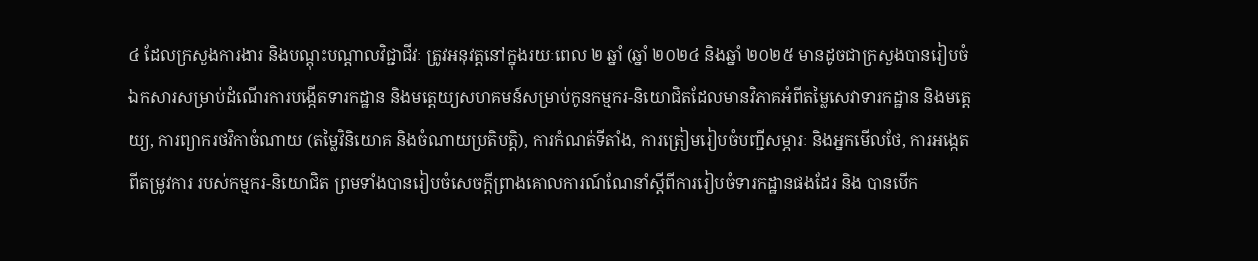៤ ដែលក្រសួងការងារ និងបណ្តុះបណ្តាលវិជ្ជាជីវៈ ត្រូវអនុវត្តនៅក្នុងរយៈពេល ២ ឆ្នាំ (ឆ្នាំ ២០២៤ និងឆ្នាំ ២០២៥ មានដូចជាក្រសួងបានរៀបចំឯកសារសម្រាប់ដំណើរការបង្កើតទារកដ្ឋាន និងមត្តេយ្យសហគមន៍សម្រាប់កូនកម្មករ-និយោជិតដែលមានវិភាគអំពីតម្លៃសេវាទារកដ្ឋាន និងមត្តេយ្យ, ការព្យាករថវិកាចំណាយ (តម្លៃវិនិយោគ និងចំណាយប្រតិបត្តិ), ការកំណត់ទីតាំង, ការត្រៀមរៀបចំបញ្ជីសម្ភារៈ និងអ្នកមើលថែ, ការអង្កេតពីតម្រូវការ របស់កម្មករ-និយោជិត ព្រមទាំងបានរៀបចំសេចក្តីព្រាងគោលការណ៍ណែនាំស្តីពីការរៀបចំទារកដ្ឋានផងដែរ និង បានបើក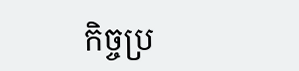កិច្ចប្រ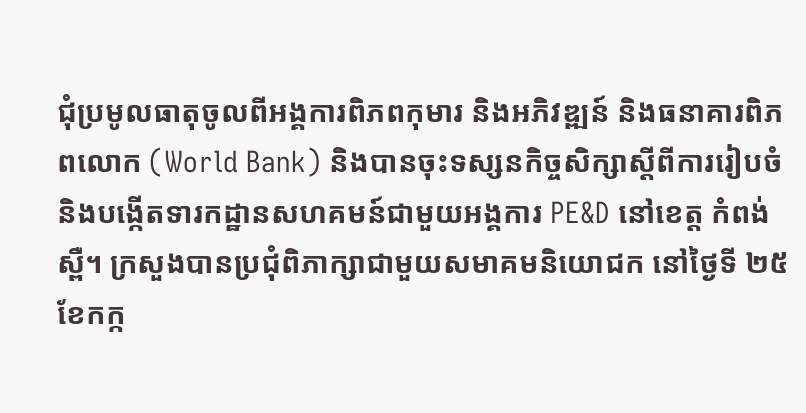ជុំប្រមូលធាតុចូលពីអង្គការពិភពកុមារ និងអភិវឌ្ឍន៍ និងធនាគារពិភពលោក (World Bank) និងបានចុះទស្សនកិច្ចសិក្សាស្តីពីការរៀបចំ និងបង្កើតទារកដ្ឋានសហគមន៍ជាមួយអង្គការ PE&D នៅខេត្ត កំពង់ស្ពឺ។ ក្រសួងបានប្រជុំពិភាក្សាជាមួយសមាគមនិយោជក នៅថ្ងៃទី ២៥ ខែកក្ក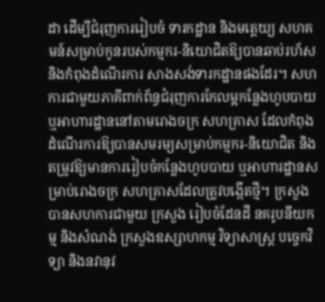ដា ដើម្បីជំរុញការរៀបចំ ទារកដ្ឋាន និងមត្តេយ្យ សហគមន៍សម្រាប់កូនរបស់កម្មករ-និយោជិតឱ្យបានឆាប់រហ័សនិងកំពុងដំណើរការ សាងសង់ទារកដ្ឋានផងដែរ។ សហការជាមួយភាគីពាក់ព័ន្ធជំរុញការកែលម្អកន្លែងហូបបាយ ឬអាហារដ្ឋាននៅតាមរោងចក្រ សហគ្រាស ដែលកំពុងដំណើរការឱ្យបានសមរម្យសម្រាប់កម្មករ-និយោជិត និងតម្រូវឱ្យមានការរៀបចំកន្លែងហូបបាយ ឬអាហារដ្ឋានសម្រាប់រោងចក្រ សហគ្រាសដែលត្រូវបង្កើតថ្មី។ ក្រសួងបានសហការជាមួយ ក្រសួង រៀបចំដែនដី នគរូបនីយកម្ម និងសំណង់ ក្រសួងឧស្សាហកម្ម វិទ្យាសាស្ត្រ បច្ចេកវិទ្យា និងនវានុវ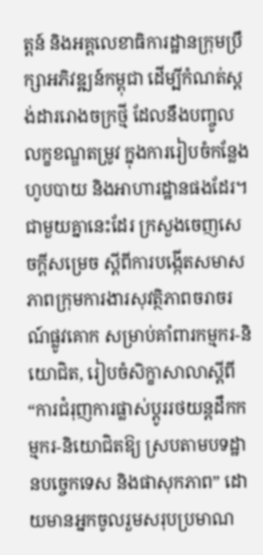ត្តន៍ និងអគ្គលេខាធិការដ្ឋានក្រុមប្រឹក្សាអភិវឌ្ឍន៍កម្ពុជា ដើម្បីកំណត់ស្តង់ដាររោងចក្រថ្មី ដែលនឹងបញ្ចូលលក្ខខណ្ឌតម្រូវ ក្នុងការរៀបចំកន្លែងហូបបាយ និងអាហារដ្ឋានផងដែរ។
ជាមួយគ្នានេះដែរ ក្រសួងចេញសេចក្តីសម្រេច ស្តីពីការបង្កើតសមាសភាពក្រុមការងារសុវត្ថិភាពចរាចរណ៍ផ្លូវគោក សម្រាប់គាំពារកម្មករ-និយោជិត, រៀបចំសិក្ខាសាលាស្តីពី “ការជំរុញការផ្លាស់ប្តូររថយន្តដឹកកម្មករ-និយោជិតឱ្យ ស្របតាមបទដ្ឋានបច្ចេកទេស និងផាសុកភាព” ដោយមានអ្នកចូលរួមសរុបប្រមាណ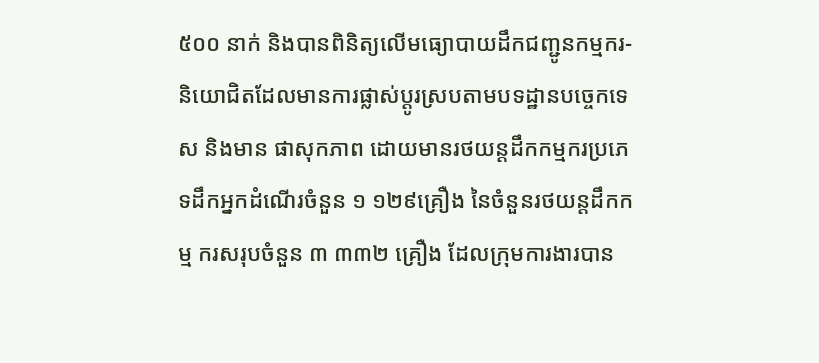៥០០ នាក់ និងបានពិនិត្យលើមធ្យោបាយដឹកជញ្ជូនកម្មករ-និយោជិតដែលមានការផ្លាស់ប្តូរស្របតាមបទដ្ឋានបច្ចេកទេស និងមាន ផាសុកភាព ដោយមានរថយន្តដឹកកម្មករប្រភេទដឹកអ្នកដំណើរចំនួន ១ ១២៩គ្រឿង នៃចំនួនរថយន្តដឹកកម្ម ករសរុបចំនួន ៣ ៣៣២ គ្រឿង ដែលក្រុមការងារបាន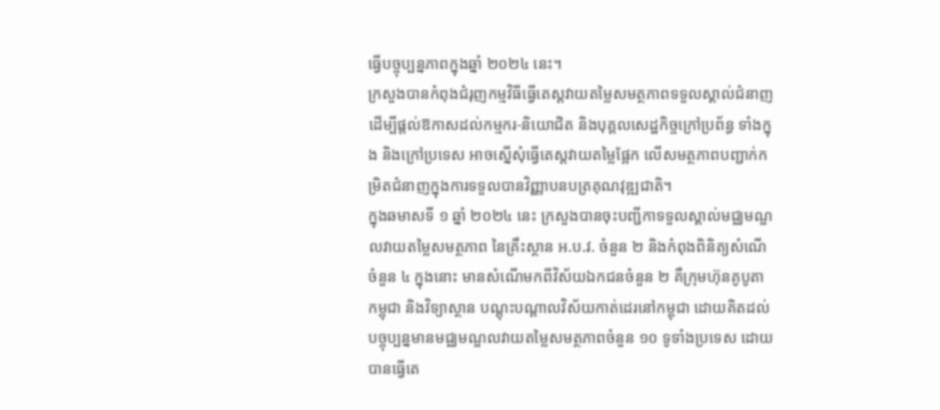ធ្វើបច្ចុប្បន្នភាពក្នុងឆ្នាំ ២០២៤ នេះ។
ក្រសួងបានកំពុងជំរុញកម្មវិធីធ្វើតេស្តវាយតម្លៃសមត្ថភាពទទួលស្គាល់ជំនាញ ដើម្បីផ្តល់ឱកាសដល់កម្មករ-និយោជិត និងបុគ្គលសេដ្ឋកិច្ចក្រៅប្រព័ន្ធ ទាំងក្នុង និងក្រៅប្រទេស អាចស្នើសុំធ្វើតេស្តវាយតម្លៃផ្អែក លើសមត្ថភាពបញ្ជាក់កម្រិតជំនាញក្នុងការទទួលបានវិញ្ញាបនបត្រគុណវុឌ្ឍជាតិ។
ក្នុងឆមាសទី ១ ឆ្នាំ ២០២៤ នេះ ក្រសួងបានចុះបញ្ជីកាទទួលស្គាល់មជ្ឈមណ្ឌលវាយតម្លៃសមត្ថភាព នៃគ្រឹះស្ថាន អ.ប.វ. ចំនួន ២ និងកំពុងពិនិត្យសំណើចំនួន ៤ ក្នុងនោះ មានសំណើមកពីវិស័យឯកជនចំនួន ២ គឺក្រុមហ៊ុនគូបូតាកម្ពុជា និងវិទ្យាស្ថាន បណ្តុះបណ្តាលវិស័យកាត់ដេរនៅកម្ពុជា ដោយគិតដល់បច្ចុប្បន្នមានមជ្ឈមណ្ឌលវាយតម្លៃសមត្ថភាពចំនួន ១០ ទូទាំងប្រទេស ដោយបានធ្វើតេ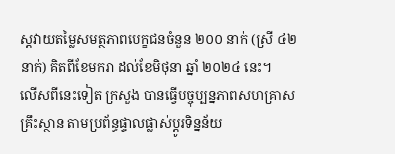ស្តវាយតម្លៃសមត្ថភាពបេក្ខជនចំនួន ២០០ នាក់ (ស្រី ៤២ នាក់) គិតពីខែមករា ដល់ខែមិថុនា ឆ្នាំ ២០២៤ នេះ។
លើសពីនេះទៀត ក្រសួង បានធ្វើបច្ចុប្បន្នភាពសហគ្រាស គ្រឹះស្ថាន តាមប្រព័ន្ធផ្ទាលផ្លាស់ប្ដូរទិន្នន័យ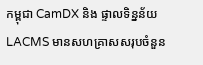កម្ពុជា CamDX និង ផ្ទាលទិន្នន័យ LACMS មានសហគ្រាសសរុបចំនួន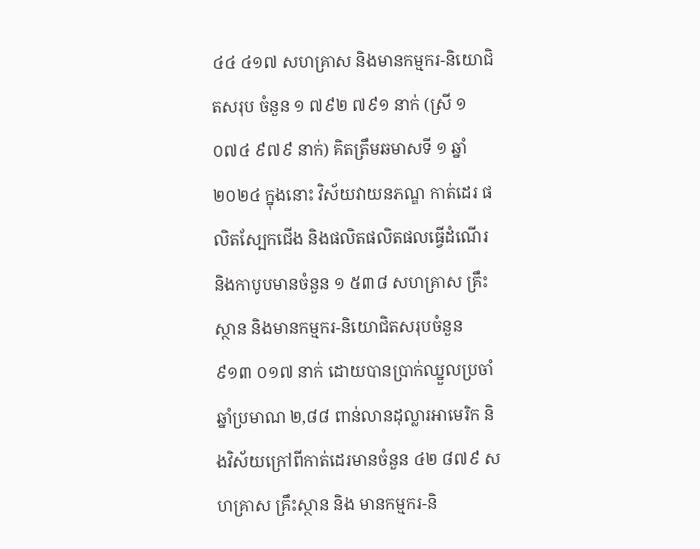៤៤ ៤១៧ សហគ្រាស និងមានកម្មករ-និយោជិតសរុប ចំនួន ១ ៧៩២ ៧៩១ នាក់ (ស្រី ១ ០៧៤ ៩៧៩ នាក់) គិតត្រឹមឆមាសទី ១ ឆ្នាំ ២០២៤ ក្នុងនោះ វិស័យវាយនភណ្ឌ កាត់ដេរ ផលិតស្បែកជើង និងផលិតផលិតផលធ្វើដំណើរនិងកាបូបមានចំនួន ១ ៥៣៨ សហគ្រាស គ្រឹះស្ថាន និងមានកម្មករ-និយោជិតសរុបចំនួន ៩១៣ ០១៧ នាក់ ដោយបានប្រាក់ឈ្នួលប្រចាំឆ្នាំប្រមាណ ២,៨៨ ពាន់លានដុល្លារអាមេរិក និងវិស័យក្រៅពីកាត់ដេរមានចំនួន ៤២ ៨៧៩ សហគ្រាស គ្រឹះស្ថាន និង មានកម្មករ-និ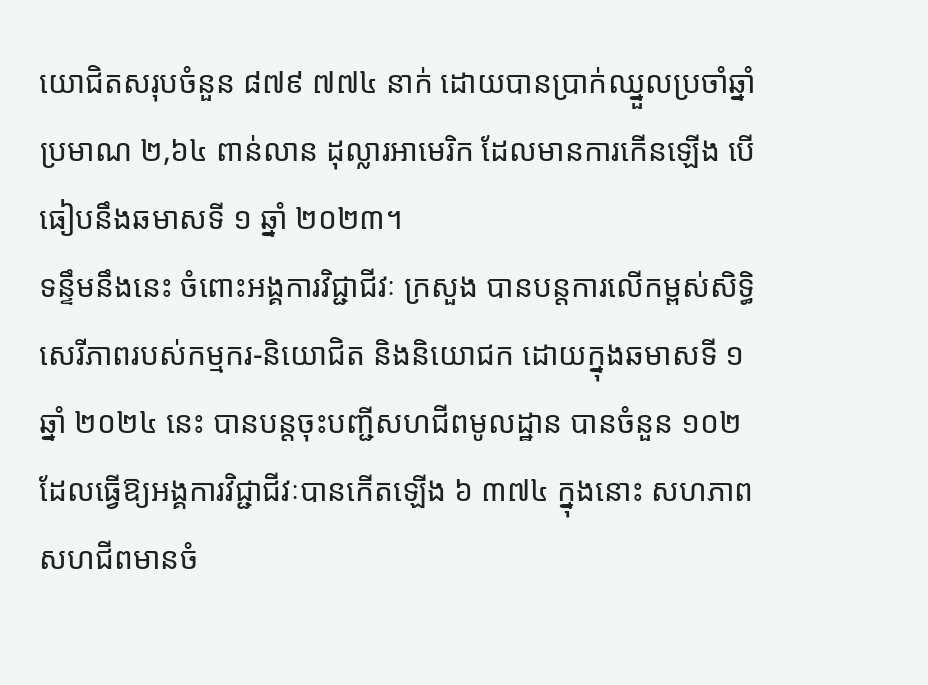យោជិតសរុបចំនួន ៨៧៩ ៧៧៤ នាក់ ដោយបានប្រាក់ឈ្នួលប្រចាំឆ្នាំប្រមាណ ២,៦៤ ពាន់លាន ដុល្លារអាមេរិក ដែលមានការកើនឡើង បើធៀបនឹងឆមាសទី ១ ឆ្នាំ ២០២៣។
ទន្ទឹមនឹងនេះ ចំពោះអង្គការវិជ្ជាជីវៈ ក្រសួង បានបន្តការលើកម្ពស់សិទ្ធិសេរីភាពរបស់កម្មករ-និយោជិត និងនិយោជក ដោយក្នុងឆមាសទី ១ ឆ្នាំ ២០២៤ នេះ បានបន្តចុះបញ្ជីសហជីពមូលដ្ឋាន បានចំនួន ១០២ ដែលធ្វើឱ្យអង្គការវិជ្ជាជីវៈបានកើតឡើង ៦ ៣៧៤ ក្នុងនោះ សហភាពសហជីពមានចំ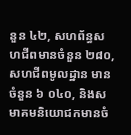នួន ៤២, សហព័ន្ធសហជីពមានចំនួន ២៨០, សហជីពមូលដ្ឋាន មានចំនួន ៦ ០៤០, និងសមាគមនិយោជកមានចំ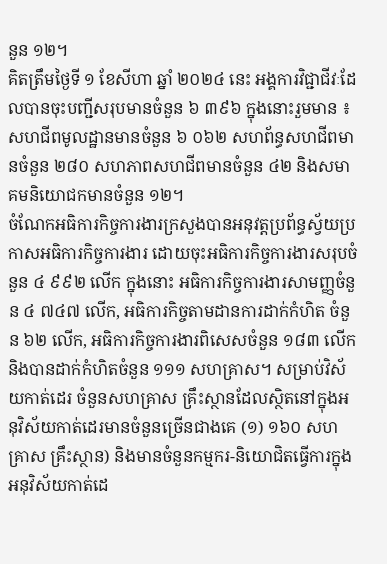នួន ១២។
គិតត្រឹមថ្ងៃទី ១ ខែសីហា ឆ្នាំ ២០២៤ នេះ អង្គការវិជ្ជាជីវៈដែលបានចុះបញ្ជីសរុបមានចំនួន ៦ ៣៩៦ ក្នុងនោះរួមមាន ៖ សហជីពមូលដ្ឋានមានចំនួន ៦ ០៦២ សហព័ន្ធសហជីពមានចំនួន ២៨០ សហភាពសហជីពមានចំនួន ៤២ និងសមាគមនិយោជកមានចំនួន ១២។
ចំណែកអធិការកិច្ចការងារក្រសួងបានអនុវត្តប្រព័ន្ធស្វ័យប្រកាសអធិការកិច្ចការងារ ដោយចុះអធិការកិច្ចការងារសរុបចំនួន ៤ ៩៩២ លើក ក្នុងនោះ អធិការកិច្ចការងារសាមញ្ញចំនួន ៤ ៧៤៧ លើក, អធិការកិច្ចតាមដានការដាក់កំហិត ចំនួន ៦២ លើក, អធិការកិច្ចការងារពិសេសចំនួន ១៨៣ លើក និងបានដាក់កំហិតចំនួន ១១១ សហគ្រាស។ សម្រាប់វិស័យកាត់ដេរ ចំនួនសហគ្រាស គ្រឹះស្ថានដែលស្ថិតនៅក្នុងអនុវិស័យកាត់ដេរមានចំនួនច្រើនជាងគេ (១) ១៦០ សហគ្រាស គ្រឹះស្ថាន) និងមានចំនួនកម្មករ-និយោជិតធ្វើការក្នុងអនុវិស័យកាត់ដេ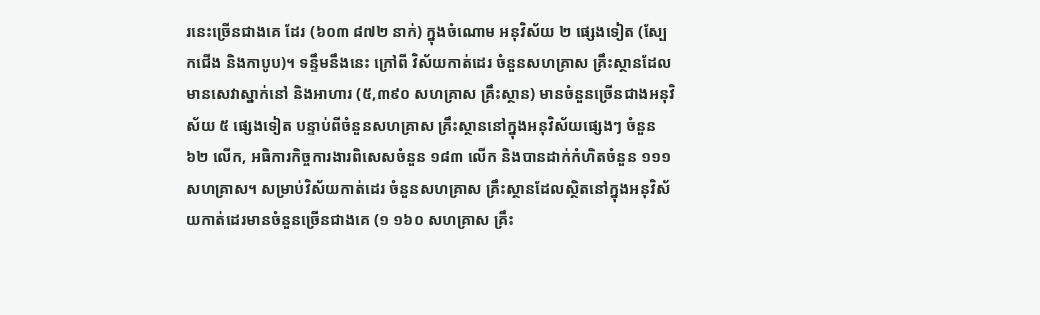រនេះច្រើនជាងគេ ដែរ (៦០៣ ៨៧២ នាក់) ក្នុងចំណោម អនុវិស័យ ២ ផ្សេងទៀត (ស្បែកជើង និងកាបូប)។ ទន្ទឹមនឹងនេះ ក្រៅពី វិស័យកាត់ដេរ ចំនួនសហគ្រាស គ្រឹះស្ថានដែលមានសេវាស្នាក់នៅ និងអាហារ (៥,៣៩០ សហគ្រាស គ្រឹះស្ថាន) មានចំនួនច្រើនជាងអនុវិស័យ ៥ ផ្សេងទៀត បន្ទាប់ពីចំនួនសហគ្រាស គ្រឹះស្ថាននៅក្នុងអនុវិស័យផ្សេងៗ ចំនួន ៦២ លើក, អធិការកិច្ចការងារពិសេសចំនួន ១៨៣ លើក និងបានដាក់កំហិតចំនួន ១១១ សហគ្រាស។ សម្រាប់វិស័យកាត់ដេរ ចំនួនសហគ្រាស គ្រឹះស្ថានដែលស្ថិតនៅក្នុងអនុវិស័យកាត់ដេរមានចំនួនច្រើនជាងគេ (១ ១៦០ សហគ្រាស គ្រឹះ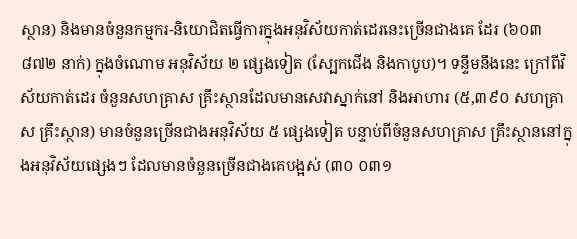ស្ថាន) និងមានចំនួនកម្មករ-និយោជិតធ្វើការក្នុងអនុវិស័យកាត់ដេរនេះច្រើនជាងគេ ដែរ (៦០៣ ៨៧២ នាក់) ក្នុងចំណោម អនុវិស័យ ២ ផ្សេងទៀត (ស្បែកជើង និងកាបូប)។ ទន្ទឹមនឹងនេះ ក្រៅពីវិស័យកាត់ដេរ ចំនួនសហគ្រាស គ្រឹះស្ថានដែលមានសេវាស្នាក់នៅ និងអាហារ (៥,៣៩០ សហគ្រាស គ្រឹះស្ថាន) មានចំនួនច្រើនជាងអនុវិស័យ ៥ ផ្សេងទៀត បន្ទាប់ពីចំនួនសហគ្រាស គ្រឹះស្ថាននៅក្នុងអនុវិស័យផ្សេងៗ ដែលមានចំនួនច្រើនជាងគេបង្អស់ (៣០ ០៣១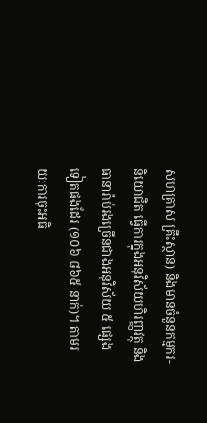សហគ្រាស គ្រឹះស្ថាន) និងមានចំនួនកម្មករ-និយោជិត ធ្វើការក្នុងអនុវិស័យហិរញ្ញវត្ថុ និងធានារ៉ាប់រងច្រើនជាងអនុវិស័យ ៥ ផ្សេងទៀតផងដែរ (១០៦ ៨៦៥ នាក់)។ តាមរយៈការចុះអធិ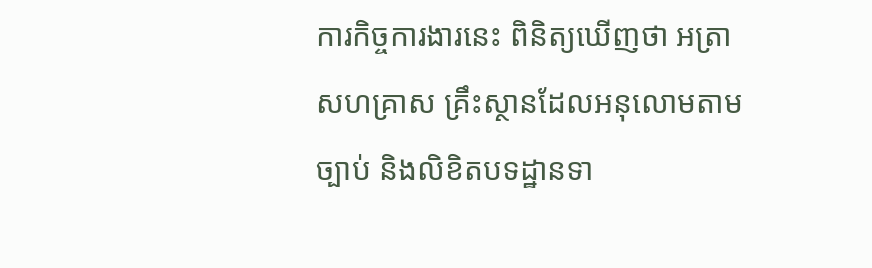ការកិច្ចការងារនេះ ពិនិត្យឃើញថា អត្រាសហគ្រាស គ្រឹះស្ថានដែលអនុលោមតាមច្បាប់ និងលិខិតបទដ្ឋានទា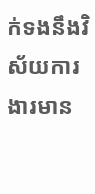ក់ទងនឹងវិស័យការងារមាន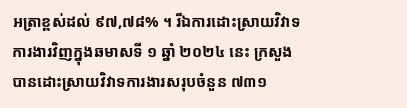អត្រាខ្ពស់ដល់ ៩៧,៧៨% ។ រីឯការដោះស្រាយវិវាទការងារវិញក្នុងឆមាសទី ១ ឆ្នាំ ២០២៤ នេះ ក្រសួងបានដោះស្រាយវិវាទការងារសរុបចំនួន ៧៣១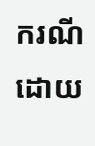ករណី ដោយ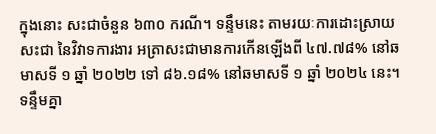ក្នុងនោះ សះជាចំនួន ៦៣០ ករណី។ ទន្ទឹមនេះ តាមរយៈការដោះស្រាយសះជា នៃវិវាទការងារ អត្រាសះជាមានការកើនឡើងពី ៤៧.៧៨% នៅឆមាសទី ១ ឆ្នាំ ២០២២ ទៅ ៨៦.១៨% នៅឆមាសទី ១ ឆ្នាំ ២០២៤ នេះ។
ទន្ទឹមគ្នា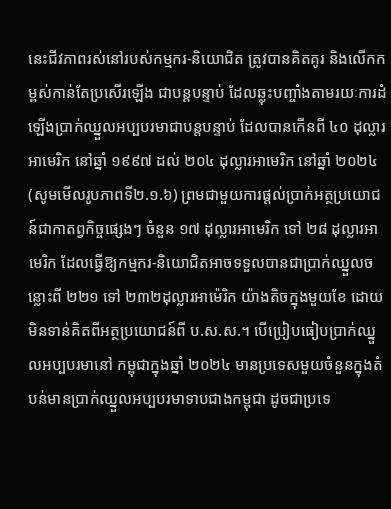នេះជីវភាពរស់នៅរបស់កម្មករ-និយោជិត ត្រូវបានគិតគូរ និងលើកកម្ពស់កាន់តែប្រសើរឡើង ជាបន្តបន្ទាប់ ដែលឆ្លុះបញ្ចាំងតាមរយៈការដំឡើងប្រាក់ឈ្នួលអប្បបរមាជាបន្តបន្ទាប់ ដែលបានកើនពី ៤០ ដុល្លារអាមេរិក នៅឆ្នាំ ១៩៩៧ ដល់ ២០៤ ដុល្លារអាមេរិក នៅឆ្នាំ ២០២៤ (សូមមើលរូបភាពទី២.១.៦) ព្រមជាមួយការផ្តល់ប្រាក់អត្ថប្រយោជន៍ជាកាតព្វកិច្ចផ្សេងៗ ចំនួន ១៧ ដុល្លារអាមេរិក ទៅ ២៨ ដុល្លារអាមេរិក ដែលធ្វើឱ្យកម្មករ-និយោជិតអាចទទួលបានជាប្រាក់ឈ្នួលចន្លោះពី ២២១ ទៅ ២៣២ដុល្លារអាម៉េរិក យ៉ាងតិចក្នុងមួយខែ ដោយមិនទាន់គិតពីអត្ថប្រយោជន៍ពី ប.ស.ស.។ បើប្រៀបធៀបប្រាក់ឈ្នួលអប្បបរមានៅ កម្ពុជាក្នុងឆ្នាំ ២០២៤ មានប្រទេសមួយចំនួនក្នុងតំបន់មានប្រាក់ឈ្នួលអប្បបរមាទាបជាងកម្ពុជា ដូចជាប្រទេ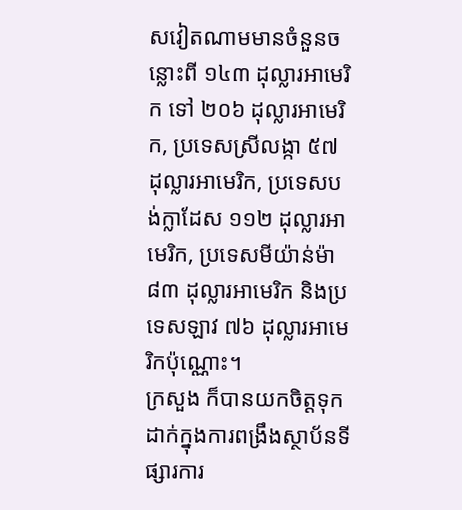សវៀតណាមមានចំនួនចន្លោះពី ១៤៣ ដុល្លារអាមេរិក ទៅ ២០៦ ដុល្លារអាមេរិក, ប្រទេសស្រីលង្កា ៥៧ ដុល្លារអាមេរិក, ប្រទេសបង់ក្លាដែស ១១២ ដុល្លារអាមេរិក, ប្រទេសមីយ៉ាន់ម៉ា ៨៣ ដុល្លារអាមេរិក និងប្រទេសឡាវ ៧៦ ដុល្លារអាមេរិកប៉ុណ្ណោះ។
ក្រសួង ក៏បានយកចិត្តទុកដាក់ក្នុងការពង្រឹងស្ថាប័នទីផ្សារការ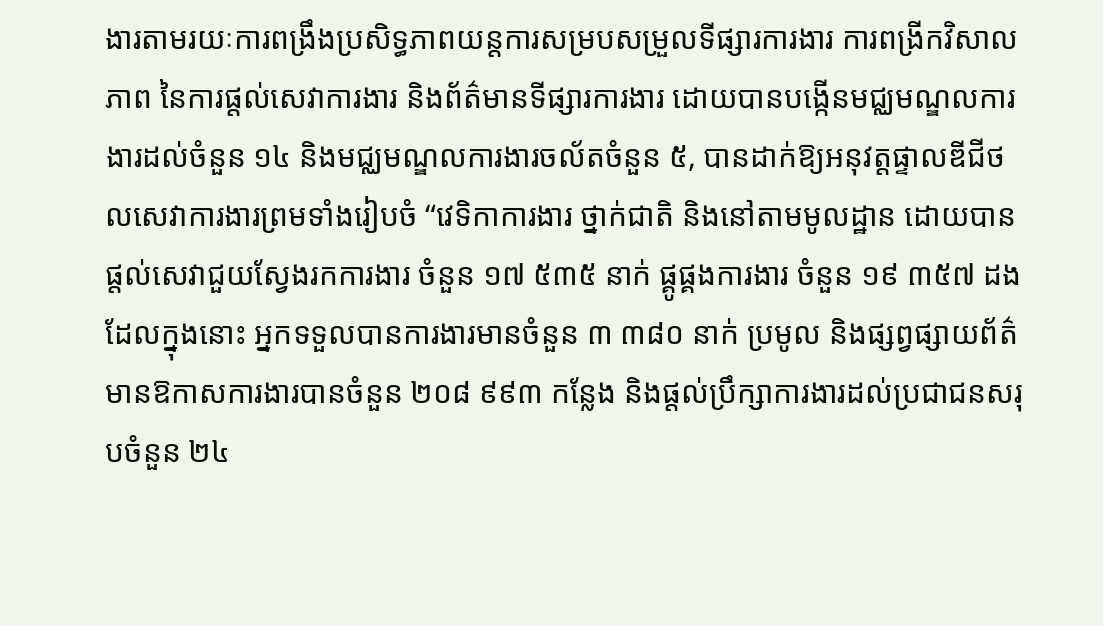ងារតាមរយៈការពង្រឹងប្រសិទ្ធភាពយន្តការសម្របសម្រួលទីផ្សារការងារ ការពង្រីកវិសាលភាព នៃការផ្តល់សេវាការងារ និងព័ត៌មានទីផ្សារការងារ ដោយបានបង្កើនមជ្ឈមណ្ឌលការងារដល់ចំនួន ១៤ និងមជ្ឈមណ្ឌលការងារចល័តចំនួន ៥, បានដាក់ឱ្យអនុវត្តផ្ទាលឌីជីថលសេវាការងារព្រមទាំងរៀបចំ “វេទិកាការងារ ថ្នាក់ជាតិ និងនៅតាមមូលដ្ឋាន ដោយបានផ្តល់សេវាជួយស្វែងរកការងារ ចំនួន ១៧ ៥៣៥ នាក់ ផ្គូផ្គងការងារ ចំនួន ១៩ ៣៥៧ ដង ដែលក្នុងនោះ អ្នកទទួលបានការងារមានចំនួន ៣ ៣៨០ នាក់ ប្រមូល និងផ្សព្វផ្សាយព័ត៌មានឱកាសការងារបានចំនួន ២០៨ ៩៩៣ កន្លែង និងផ្តល់ប្រឹក្សាការងារដល់ប្រជាជនសរុបចំនួន ២៤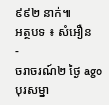៩៩២ នាក់៕
អត្ថបទ ៖ សំអឿន
-
ចរាចរណ៍២ ថ្ងៃ ago
បុរសម្នា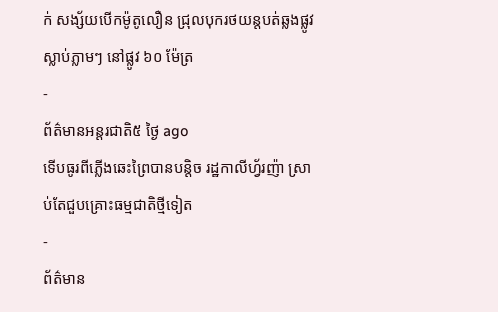ក់ សង្ស័យបើកម៉ូតូលឿន ជ្រុលបុករថយន្តបត់ឆ្លងផ្លូវ ស្លាប់ភ្លាមៗ នៅផ្លូវ ៦០ ម៉ែត្រ
-
ព័ត៌មានអន្ដរជាតិ៥ ថ្ងៃ ago
ទើបធូរពីភ្លើងឆេះព្រៃបានបន្តិច រដ្ឋកាលីហ្វ័រញ៉ា ស្រាប់តែជួបគ្រោះធម្មជាតិថ្មីទៀត
-
ព័ត៌មាន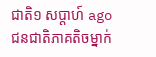ជាតិ១ សប្តាហ៍ ago
ជនជាតិភាគតិចម្នាក់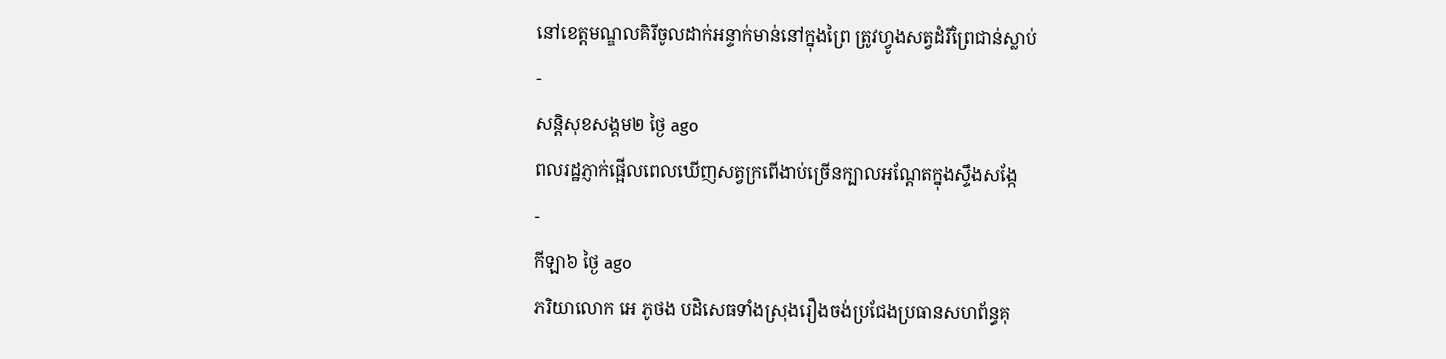នៅខេត្តមណ្ឌលគិរីចូលដាក់អន្ទាក់មាន់នៅក្នុងព្រៃ ត្រូវហ្វូងសត្វដំរីព្រៃជាន់ស្លាប់
-
សន្តិសុខសង្គម២ ថ្ងៃ ago
ពលរដ្ឋភ្ញាក់ផ្អើលពេលឃើញសត្វក្រពើងាប់ច្រើនក្បាលអណ្ដែតក្នុងស្ទឹងសង្កែ
-
កីឡា៦ ថ្ងៃ ago
ភរិយាលោក អេ ភូថង បដិសេធទាំងស្រុងរឿងចង់ប្រជែងប្រធានសហព័ន្ធគុ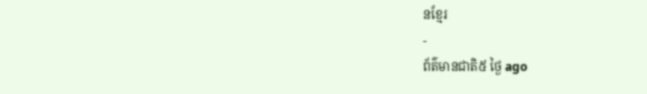នខ្មែរ
-
ព័ត៌មានជាតិ៥ ថ្ងៃ ago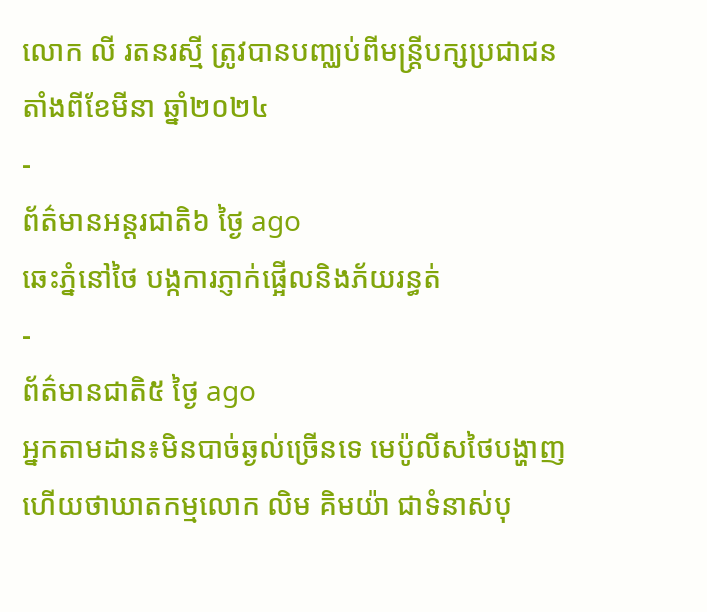លោក លី រតនរស្មី ត្រូវបានបញ្ឈប់ពីមន្ត្រីបក្សប្រជាជនតាំងពីខែមីនា ឆ្នាំ២០២៤
-
ព័ត៌មានអន្ដរជាតិ៦ ថ្ងៃ ago
ឆេះភ្នំនៅថៃ បង្កការភ្ញាក់ផ្អើលនិងភ័យរន្ធត់
-
ព័ត៌មានជាតិ៥ ថ្ងៃ ago
អ្នកតាមដាន៖មិនបាច់ឆ្ងល់ច្រើនទេ មេប៉ូលីសថៃបង្ហាញហើយថាឃាតកម្មលោក លិម គិមយ៉ា ជាទំនាស់បុ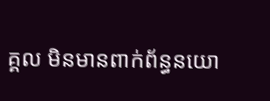គ្គល មិនមានពាក់ព័ន្ធនយោ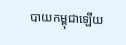បាយកម្ពុជាឡើយ